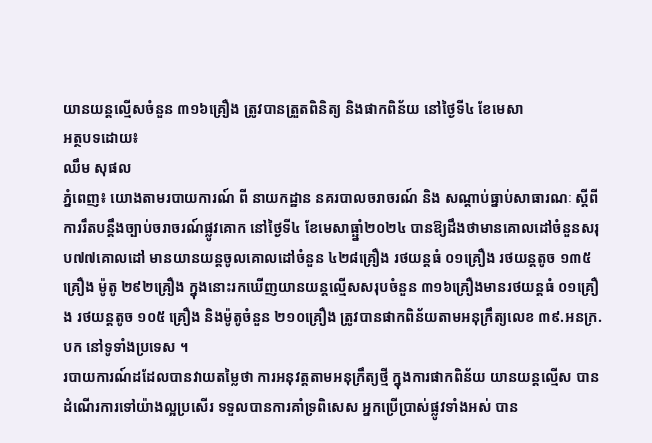យានយន្តល្មើសចំនួន ៣១៦គ្រឿង ត្រូវបានត្រួតពិនិត្យ និងផាកពិន័យ នៅថ្ងៃទី៤ ខែមេសា
អត្ថបទដោយ៖
ឈឹម សុផល
ភ្នំពេញ៖ យោងតាមរបាយការណ៍ ពី នាយកដ្ឋាន នគរបាលចរាចរណ៍ និង សណ្តាប់ធ្នាប់សាធារណៈ ស្តីពី ការរឹតបន្ដឹងច្បាប់ចរាចរណ៍ផ្លូវគោក នៅថ្ងៃទី៤ ខែមេសាធ្ឆ្នាំ២០២៤ បានឱ្យដឹងថាមានគោលដៅចំនួនសរុប៧៧គោលដៅ មានយានយន្តចូលគោលដៅចំនួន ៤២៨គ្រឿង រថយន្តធំ ០១គ្រឿង រថយន្តតូច ១៣៥គ្រឿង ម៉ូតូ ២៩២គ្រឿង ក្នុងនោះរកឃើញយានយន្តល្មើសសរុបចំនួន ៣១៦គ្រឿងមានរថយន្តធំ ០១គ្រឿង រថយន្តតូច ១០៥ គ្រឿង និងម៉ូតូចំនួន ២១០គ្រឿង ត្រូវបានផាកពិន័យតាមអនុក្រឹត្យលេខ ៣៩.អនក្រ.បក នៅទូទាំងប្រទេស ។
របាយការណ៍ដដែលបានវាយតម្លៃថា ការអនុវត្តតាមអនុក្រឹត្យថ្មី ក្នុងការផាកពិន័យ យានយន្តល្មើស បានដំណើរការទៅយ៉ាងល្អប្រសើរ ទទួលបានការគាំទ្រពិសេស អ្នកប្រើប្រាស់ផ្លូវទាំងអស់ បាន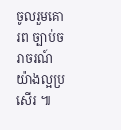ចូលរួមគោរព ច្បាប់ចរាចរណ៍យ៉ាងល្អប្រសើរ ៕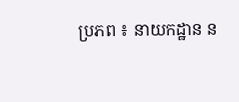ប្រភព ៖ នាយកដ្ឋាន ន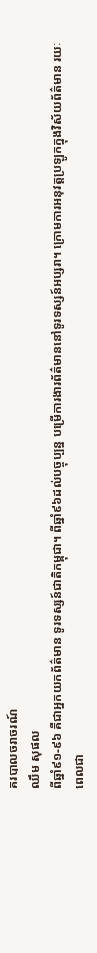គរបាលចរាចរណ៍
ឈឹម សុផល
ពីឆ្នាំ៩១-៩៦ គឺជាអ្នកយកព័ត៌មាន ទូរទស្សន៍ជាតិកម្ពុជា។ ពីឆ្នាំ៩៦ដល់បច្ចុប្បន្ន បម្រើការងារព័ត៌មាននៅទូរទស្សន៍អប្សរា។ ក្រោមការអនុវត្តប្រឡូកក្នុងវិស័យព័ត៌មាន រយៈពេលជា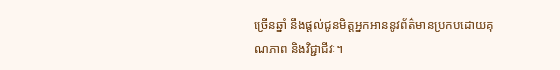ច្រើនឆ្នាំ នឹងផ្ដល់ជូនមិត្តអ្នកអាននូវព័ត៌មានប្រកបដោយគុណភាព និងវិជ្ជាជីវៈ។